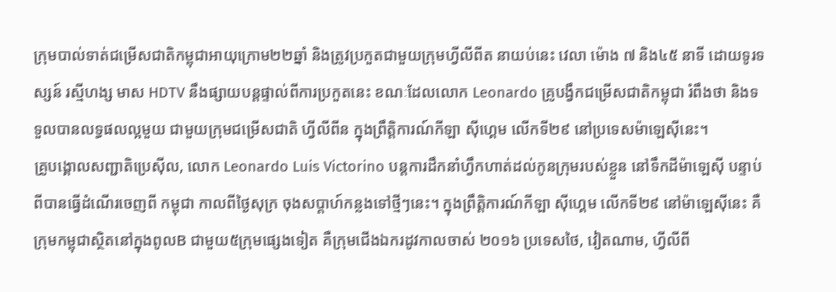ក្រុមបាល់ទាត់ជម្រើសជាតិកម្ពុជាអាយុក្រោម២២ឆ្នាំ និងត្រូវប្រកួតជាមួយក្រុមហ្វីលីពីត នាយប់នេះ វេលា ម៉ោង ៧ និង៤៥ នាទី ដោយទូរទស្សន៍ រស្មីហង្ស មាស HDTV នឹងផ្សាយបន្តផ្ទាល់ពីការប្រកួតនេះ ខណៈដែលលោក Leonardo គ្រូបង្វឹកជម្រើសជាតិកម្ពុជា រំពឹងថា និងទទួលបានលទ្ធផលល្អមួយ ជាមួយក្រុមជម្រើសជាតិ ហ្វីលីពីន ក្នុងព្រឹត្តិការណ៍កីឡា ស៊ីហ្គេម លើកទី២៩ នៅប្រទេសម៉ាឡេស៊ីនេះ។
គ្រូបង្គោលសញ្ជាតិប្រេស៊ីល, លោក Leonardo Luis Victorino បន្តការដឹកនាំហ្វឹកហាត់ដល់កូនក្រុមរបស់ខ្លួន នៅទឹកដីម៉ាឡេស៊ី បន្ទាប់ពីបានធ្វើដំណើរចេញពី កម្ពុជា កាលពីថ្ងៃសុក្រ ចុងសប្តាហ៍កន្លងទៅថ្មីៗនេះ។ ក្នុងព្រឹត្តិការណ៍កីឡា ស៊ីហ្គេម លើកទី២៩ នៅម៉ាឡេស៊ីនេះ គឺក្រុមកម្ពុជាស្ថិតនៅក្នុងពូលB ជាមួយ៥ក្រុមផ្សេងទៀត គឺក្រុមជើងឯករដូវកាលចាស់ ២០១៦ ប្រទេសថៃ, វៀតណាម, ហ្វីលីពី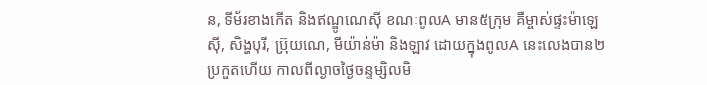ន, ទីម័រខាងកើត និងឥណ្ឌូណេស៊ី ខណៈពូលA មាន៥ក្រុម គឺម្ចាស់ផ្ទះម៉ាឡេស៊ី, សិង្ហបុរី, ប្រ៊ុយណេ, មីយ៉ាន់ម៉ា និងឡាវ ដោយក្នុងពូលA នេះលេងបាន២ប្រកួតហើយ កាលពីល្ងាចថ្ងៃចន្ទម្សិលមិ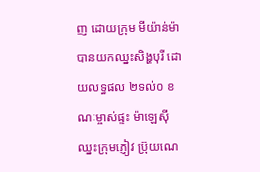ញ ដោយក្រុម មីយ៉ាន់ម៉ា បានយកឈ្នះសិង្ហបុរី ដោយលទ្ធផល ២ទល់០ ខណៈម្ចាស់ផ្ទះ ម៉ាឡេស៊ី ឈ្នះក្រុមភ្ញៀវ ប្រ៊ុយណេ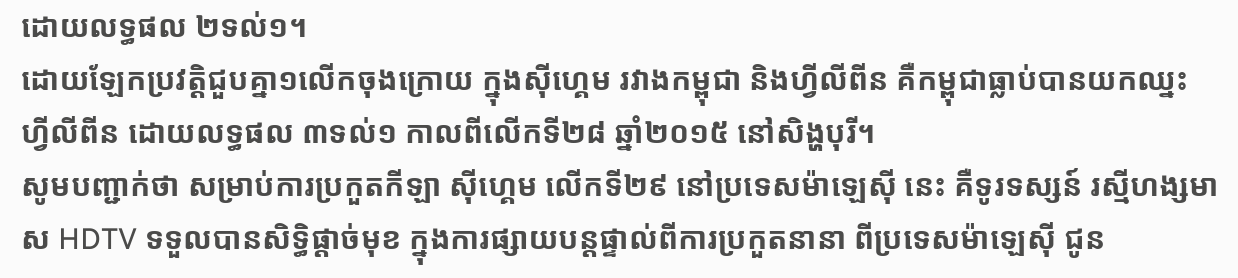ដោយលទ្ធផល ២ទល់១។
ដោយឡែកប្រវត្តិជួបគ្នា១លើកចុងក្រោយ ក្នុងស៊ីហ្គេម រវាងកម្ពុជា និងហ្វីលីពីន គឺកម្ពុជាធ្លាប់បានយកឈ្នះ ហ្វីលីពីន ដោយលទ្ធផល ៣ទល់១ កាលពីលើកទី២៨ ឆ្នាំ២០១៥ នៅសិង្ហបុរី។
សូមបញ្ជាក់ថា សម្រាប់ការប្រកួតកីឡា ស៊ីហ្គេម លើកទី២៩ នៅប្រទេសម៉ាឡេស៊ី នេះ គឺទូរទស្សន៍ រស្មីហង្សមាស HDTV ទទួលបានសិទ្ធិផ្តាច់មុខ ក្នុងការផ្សាយបន្តផ្ទាល់ពីការប្រកួតនានា ពីប្រទេសម៉ាឡេស៊ី ជូន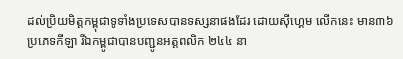ដល់ប្រិយមិត្តកម្ពុជាទូទាំងប្រទេសបានទស្សនាផងដែរ ដោយស៊ីហ្គេម លើកនេះ មាន៣៦ប្រភេទកីឡា រីឯកម្ពូជាបានបញ្ជូនអត្តពលិក ២៤៤ នា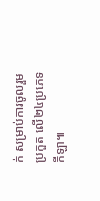ក់ សម្រាប់ការចូលរួមប្រកួត លើ២៤ប្រភេទកីឡា៕